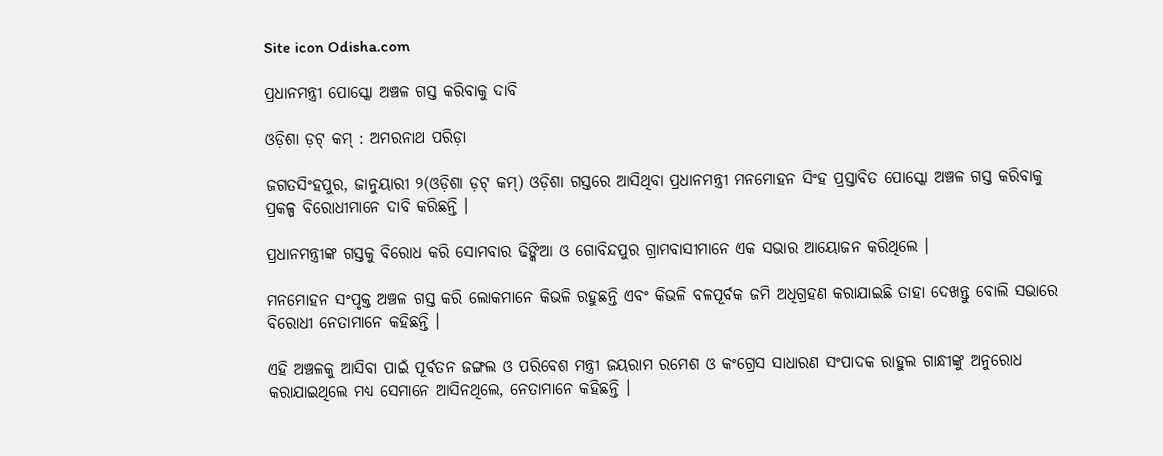Site icon Odisha.com

ପ୍ରଧାନମନ୍ତ୍ରୀ ପୋସ୍କୋ ଅଞ୍ଚଳ ଗସ୍ତ କରିବାକୁ ଦାବି

ଓଡ଼ିଶା ଡ଼ଟ୍ କମ୍ : ଅମରନାଥ ପରିଡ଼ା

ଜଗତସିଂହପୁର, ଜାନୁୟାରୀ ୨(ଓଡ଼ିଶା ଡ଼ଟ୍ କମ୍) ଓଡ଼ିଶା ଗସ୍ତରେ ଆସିଥିବା ପ୍ରଧାନମନ୍ତ୍ରୀ ମନମୋହନ ସିଂହ ପ୍ରସ୍ତାବିତ ପୋସ୍କୋ ଅଞ୍ଚଳ ଗସ୍ତ କରିବାକୁ ପ୍ରକଳ୍ପ ବିରୋଧୀମାନେ ଦାବି କରିଛନ୍ତି ।

ପ୍ରଧାନମନ୍ତ୍ରୀଙ୍କ ଗସ୍ତକୁ ବିରୋଧ କରି ସୋମବାର ଢିଙ୍କିଆ ଓ ଗୋବିନ୍ଦପୁର ଗ୍ରାମବାସୀମାନେ ଏକ ସଭାର ଆୟୋଜନ କରିଥିଲେ ।

ମନମୋହନ ସଂପୃକ୍ତ ଅଞ୍ଚଳ ଗସ୍ତ କରି ଲୋକମାନେ କିଭଳି ରହୁଛନ୍ତି ଏବଂ କିଭଳି ବଳପୂର୍ବକ ଜମି ଅଧିଗ୍ରହଣ କରାଯାଇଛି ତାହା ଦେଖନ୍ତୁ ବୋଲି ସଭାରେ ବିରୋଧୀ ନେତାମାନେ କହିଛନ୍ତି ।

ଏହି ଅଞ୍ଚଳକୁ ଆସିବା ପାଇଁ ପୂର୍ବତନ ଜଙ୍ଗଲ ଓ ପରିବେଶ ମନ୍ତ୍ରୀ ଜୟରାମ ରମେଶ ଓ କଂଗ୍ରେସ ସାଧାରଣ ସଂପାଦକ ରାହୁଲ ଗାନ୍ଧୀଙ୍କୁ ଅନୁରୋଧ କରାଯାଇଥିଲେ ମଧ୍ୟ ସେମାନେ ଆସିନଥିଲେ, ନେତାମାନେ କହିଛନ୍ତି ।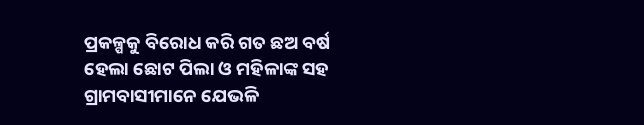ପ୍ରକଳ୍ପକୁ ବିରୋଧ କରି ଗତ ଛଅ ବର୍ଷ ହେଲା ଛୋଟ ପିଲା ଓ ମହିଳାଙ୍କ ସହ ଗ୍ରାମବାସୀମାନେ ଯେଭଳି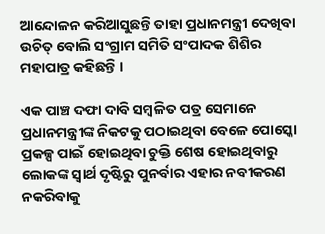ଆନ୍ଦୋଳନ କରିଆସୁଛନ୍ତି ତାହା ପ୍ରଧାନମନ୍ତ୍ରୀ ଦେଖିବା ଉଚିତ୍ ବୋଲି ସଂଗ୍ରାମ ସମିତି ସଂପାଦକ ଶିଶିର ମହାପାତ୍ର କହିଛନ୍ତି ।

ଏକ ପାଞ୍ଚ ଦଫା ଦାବି ସମ୍ବଳିତ ପତ୍ର ସେମାନେ ପ୍ରଧାନମନ୍ତ୍ରୀଙ୍କ ନିକଟକୁ ପଠାଇଥିବା ବେଳେ ପୋସ୍କୋ ପ୍ରକଳ୍ପ ପାଇଁ ହୋଇଥିବା ଚୁକ୍ତି ଶେଷ ହୋଇଥିବାରୁ ଲୋକଙ୍କ ସ୍ୱାର୍ଥ ଦୃଷ୍ଟିରୁ ପୁନର୍ବାର ଏହାର ନବୀକରଣ ନକରିବାକୁ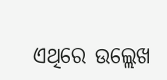ଏଥିରେ ଉଲ୍ଲେଖ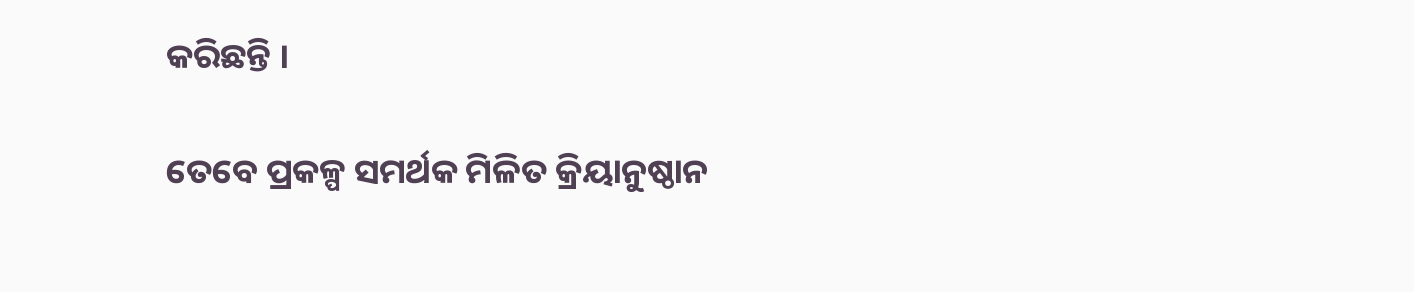କରିଛନ୍ତି ।

ତେବେ ପ୍ରକଳ୍ପ ସମର୍ଥକ ମିଳିତ କ୍ରିୟାନୁଷ୍ଠାନ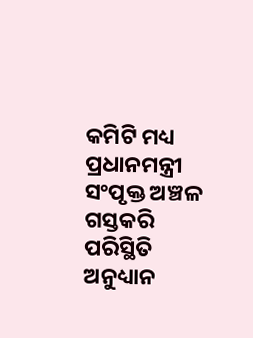କମିଟି ମଧ୍ୟ ପ୍ରଧାନମନ୍ତ୍ରୀ ସଂପୃକ୍ତ ଅଞ୍ଚଳ ଗସ୍ତକରି ପରିସ୍ଥିତି ଅନୁଧ୍ୟାନ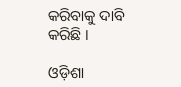କରିବାକୁ ଦାବି କରିଛି ।

ଓଡ଼ିଶା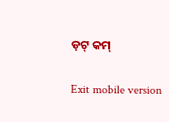ଡ଼ଟ୍ କମ୍

Exit mobile version